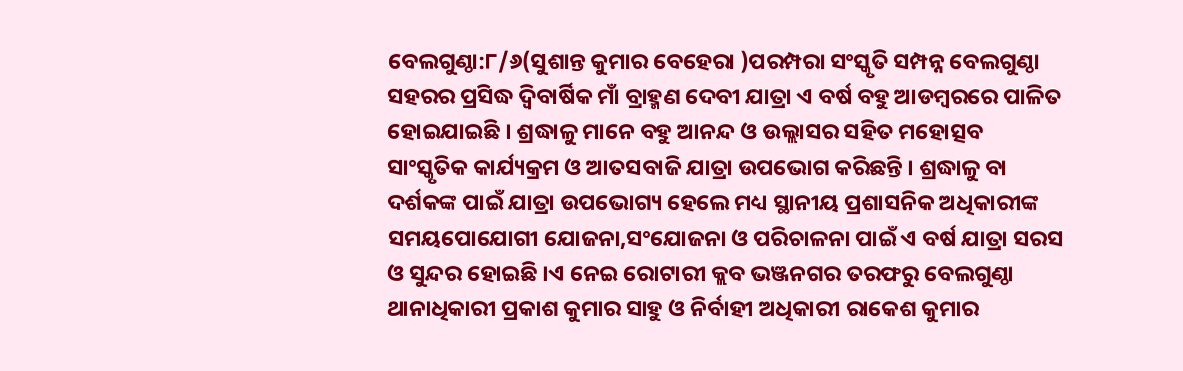ବେଲଗୁଣ୍ଠା:୮/୬(ସୁଶାନ୍ତ କୁମାର ବେହେରା )ପରମ୍ପରା ସଂସ୍କୃତି ସମ୍ପନ୍ନ ବେଲଗୁଣ୍ଠା ସହରର ପ୍ରସିଦ୍ଧ ଦ୍ୱିବାର୍ଷିକ ମାଁ ବ୍ରାହ୍ମଣ ଦେବୀ ଯାତ୍ରା ଏ ବର୍ଷ ବହୁ ଆଡମ୍ବରରେ ପାଳିତ ହୋଇଯାଇଛି । ଶ୍ରଦ୍ଧାଳୁ ମାନେ ବହୁ ଆନନ୍ଦ ଓ ଉଲ୍ଲାସର ସହିତ ମହୋତ୍ସବ ସାଂସ୍କୃତିକ କାର୍ଯ୍ୟକ୍ରମ ଓ ଆତସବାଜି ଯାତ୍ରା ଉପଭୋଗ କରିଛନ୍ତି । ଶ୍ରଦ୍ଧାଳୁ ବା ଦର୍ଶକଙ୍କ ପାଇଁ ଯାତ୍ରା ଉପଭୋଗ୍ୟ ହେଲେ ମଧ୍ୟ ସ୍ଥାନୀୟ ପ୍ରଶାସନିକ ଅଧିକାରୀଙ୍କ ସମୟପୋଯୋଗୀ ଯୋଜନା,ସଂଯୋଜନା ଓ ପରିଚାଳନା ପାଇଁ ଏ ବର୍ଷ ଯାତ୍ରା ସରସ ଓ ସୁନ୍ଦର ହୋଇଛି ।ଏ ନେଇ ରୋଟାରୀ କ୍ଲବ ଭଞ୍ଜନଗର ତରଫରୁ ବେଲଗୁଣ୍ଠା ଥାନାଧିକାରୀ ପ୍ରକାଶ କୁମାର ସାହୁ ଓ ନିର୍ବାହୀ ଅଧିକାରୀ ରାକେଶ କୁମାର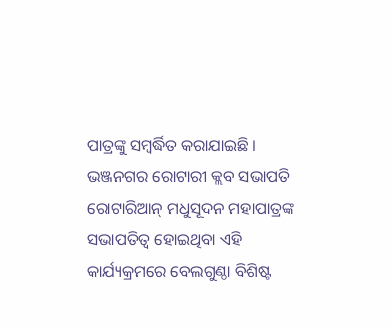ପାତ୍ରଙ୍କୁ ସମ୍ବର୍ଦ୍ଧିତ କରାଯାଇଛି ।
ଭଞ୍ଜନଗର ରୋଟାରୀ କ୍ଲବ ସଭାପତି ରୋଟାରିଆନ୍ ମଧୁସୂଦନ ମହାପାତ୍ରଙ୍କ ସଭାପତିତ୍ବ ହୋଇଥିବା ଏହି କାର୍ଯ୍ୟକ୍ରମରେ ବେଲଗୁଣ୍ଠା ବିଶିଷ୍ଟ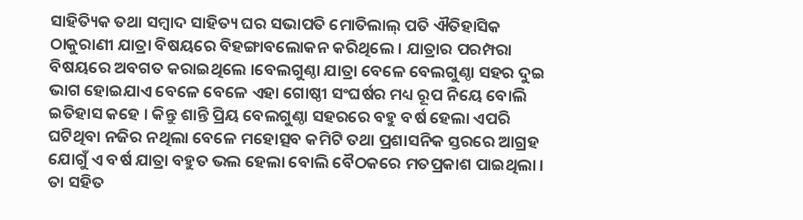ସାହିତ୍ୟିକ ତଥା ସମ୍ବାଦ ସାହିତ୍ୟ ଘର ସଭାପତି ମୋତିଲାଲ୍ ପତି ଐତିହାସିକ ଠାକୁରାଣୀ ଯାତ୍ରା ବିଷୟରେ ବିହଙ୍ଗାବଲୋକନ କରିଥିଲେ । ଯାତ୍ରାର ପରମ୍ପରା ବିଷୟରେ ଅବଗତ କରାଇଥିଲେ ।ବେଲଗୁଣ୍ଠା ଯାତ୍ରା ବେଳେ ବେଲଗୁଣ୍ଠା ସହର ଦୁଇ ଭାଗ ହୋଇଯାଏ ବେଳେ ବେଳେ ଏହା ଗୋଷ୍ଠୀ ସଂଘର୍ଷର ମଧ୍ୟ ରୂପ ନିୟେ ବୋଲି ଇତିହାସ କହେ । କିନ୍ତୁ ଶାନ୍ତି ପ୍ରିୟ ବେଲଗୁଣ୍ଠା ସହରରେ ବହୁ ବର୍ଷ ହେଲା ଏପରି ଘଟିଥିବା ନଜିର ନଥିଲା ବେଳେ ମହୋତ୍ସବ କମିଟି ତଥା ପ୍ରଶାସନିକ ସ୍ତରରେ ଆଗ୍ରହ ଯୋଗୁଁ ଏ ବର୍ଷ ଯାତ୍ରା ବହୁତ ଭଲ ହେଲା ବୋଲି ବୈଠକରେ ମତପ୍ରକାଶ ପାଇଥିଲା ।
ତା ସହିତ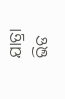ଯାତ୍ରା ଭିଡ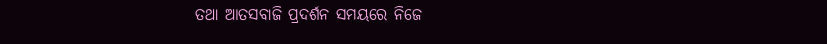ତଥା ଆତସବାଜି ପ୍ରଦର୍ଶନ ସମୟରେ ନିଜେ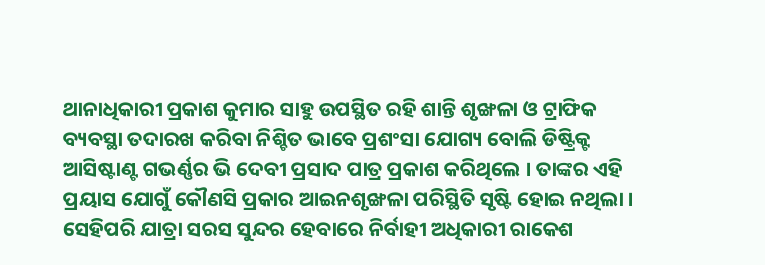ଥାନାଧିକାରୀ ପ୍ରକାଶ କୁମାର ସାହୁ ଉପସ୍ଥିତ ରହି ଶାନ୍ତି ଶୃଙ୍ଖଳା ଓ ଟ୍ରାଫିକ ବ୍ୟବସ୍ଥା ତଦାରଖ କରିବା ନିଶ୍ଚିତ ଭାବେ ପ୍ରଶଂସା ଯୋଗ୍ୟ ବୋଲି ଡିଷ୍ଟ୍ରିକ୍ଟ ଆସିଷ୍ଟାଣ୍ଟ ଗଭର୍ଣ୍ଣର ଭି ଦେବୀ ପ୍ରସାଦ ପାତ୍ର ପ୍ରକାଶ କରିଥିଲେ । ତାଙ୍କର ଏହି ପ୍ରୟାସ ଯୋଗୁଁ କୌଣସି ପ୍ରକାର ଆଇନଶୃଙ୍ଖଳା ପରିସ୍ଥିତି ସୃଷ୍ଟି ହୋଇ ନଥିଲା । ସେହିପରି ଯାତ୍ରା ସରସ ସୁନ୍ଦର ହେବାରେ ନିର୍ବାହୀ ଅଧିକାରୀ ରାକେଶ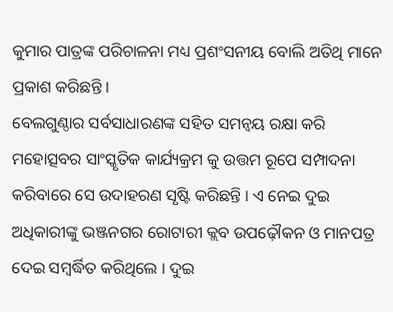କୁମାର ପାତ୍ରଙ୍କ ପରିଚାଳନା ମଧ୍ୟ ପ୍ରଶଂସନୀୟ ବୋଲି ଅତିଥି ମାନେ ପ୍ରକାଶ କରିଛନ୍ତି ।
ବେଲଗୁଣ୍ଠାର ସର୍ବସାଧାରଣଙ୍କ ସହିତ ସମନ୍ୱୟ ରକ୍ଷା କରି ମହୋତ୍ସବର ସାଂସ୍କୃତିକ କାର୍ଯ୍ୟକ୍ରମ କୁ ଉତ୍ତମ ରୂପେ ସମ୍ପାଦନା କରିବାରେ ସେ ଉଦାହରଣ ସୃଷ୍ଟି କରିଛନ୍ତି । ଏ ନେଇ ଦୁଇ ଅଧିକାରୀଙ୍କୁ ଭଞ୍ଜନଗର ରୋଟାରୀ କ୍ଲବ ଉପଢ଼ୌକନ ଓ ମାନପତ୍ର ଦେଇ ସମ୍ବର୍ଦ୍ଧିତ କରିଥିଲେ । ଦୁଇ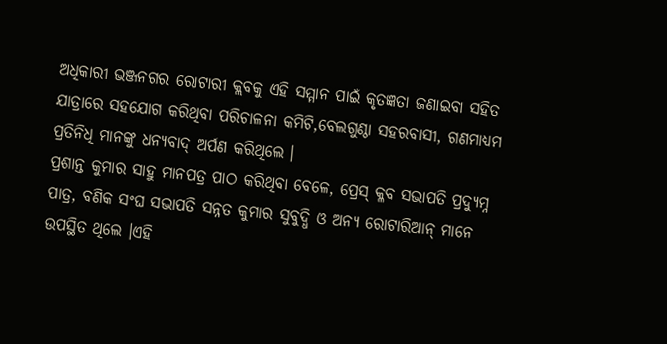ଅଧିକାରୀ ଭଞ୍ଜନଗର ରୋଟାରୀ କ୍ଲବକୁ ଏହି ସମ୍ମାନ ପାଇଁ କୃତଜ୍ଞତା ଜଣାଇବା ସହିତ ଯାତ୍ରାରେ ସହଯୋଗ କରିଥିବା ପରିଚାଳନା କମିଟି,ବେଲଗୁଣ୍ଠା ସହରବାସୀ, ଗଣମାଧ୍ୟମ ପ୍ରତିନିଧି ମାନଙ୍କୁ ଧନ୍ୟବାଦ୍ ଅର୍ପଣ କରିଥିଲେ ।
ପ୍ରଶାନ୍ତ କୁମାର ସାହୁ ମାନପତ୍ର ପାଠ କରିଥିବା ବେଳେ, ପ୍ରେସ୍ କ୍ଳବ ସଭାପତି ପ୍ରଦ୍ୟୁମ୍ନ ପାତ୍ର, ବଣିକ ସଂଘ ସଭାପତି ସନ୍ନତ କୁମାର ସୁବୁଦ୍ଧି ଓ ଅନ୍ୟ ରୋଟାରିଆନ୍ ମାନେ ଉପସ୍ଥିତ ଥିଲେ ।ଏହି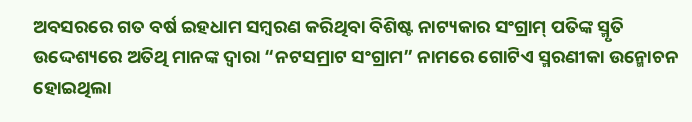ଅବସରରେ ଗତ ବର୍ଷ ଇହଧାମ ସମ୍ବରଣ କରିଥିବା ବିଶିଷ୍ଟ ନାଟ୍ୟକାର ସଂଗ୍ରାମ୍ ପତିଙ୍କ ସ୍ମୃତି ଉଦ୍ଦେଶ୍ୟରେ ଅତିଥି ମାନଙ୍କ ଦ୍ଵାରା “ନଟସମ୍ରାଟ ସଂଗ୍ରାମ” ନାମରେ ଗୋଟିଏ ସ୍ମରଣୀକା ଉନ୍ମୋଚନ ହୋଇଥିଲା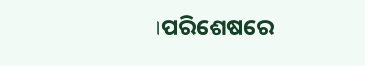।ପରିଶେଷରେ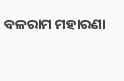ବଳରାମ ମହାରଣା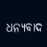ଧନ୍ୟବାଦ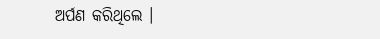ଅର୍ପଣ କରିଥିଲେ ।